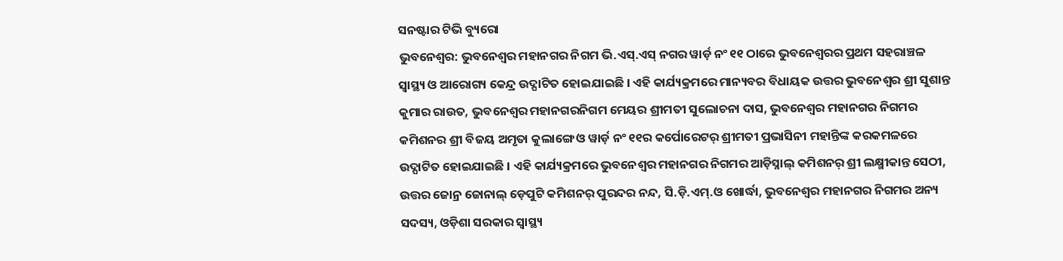ସନଷ୍ଟାର ଟିଭି ବ୍ୟୁରୋ
ଭୁବନେଶ୍ୱର: ଭୁବନେଶ୍ୱର ମହାନଗର ନିଗମ ଭି.ଏସ୍.ଏସ୍ ନଗର ୱାର୍ଡ଼ ନଂ ୧୧ ଠାରେ ଭୁବନେଶ୍ୱରର ପ୍ରଥମ ସହରାଞ୍ଚଳ ସ୍ୱାସ୍ଥ୍ୟ ଓ ଆରୋଗ୍ୟ କେନ୍ଦ୍ର ଉଦ୍ଘାଟିତ ହୋଇଯାଇଛି । ଏହି କାର୍ଯ୍ୟକ୍ରମରେ ମାନ୍ୟବର ବିଧାୟକ ଉତ୍ତର ଭୁବନେଶ୍ୱର ଶ୍ରୀ ସୁଶାନ୍ତ କୁମାର ରାଉତ, ଭୁବନେଶ୍ୱର ମହାନଗରନିଗମ ମେୟର ଶ୍ରୀମତୀ ସୁଲୋଚନା ଦାସ, ଭୁବନେଶ୍ୱର ମହାନଗର ନିଗମର କମିଶନର ଶ୍ରୀ ବିଜୟ ଅମୃତା କୁଲାଙ୍ଗେ ଓ ୱାର୍ଡ଼ ନଂ ୧୧ର କର୍ପୋରେଟର୍ ଶ୍ରୀମତୀ ପ୍ରଭାସିନୀ ମହାନ୍ତିଙ୍କ କରକମଳରେ ଉଦ୍ଘାଟିତ ହୋଇଯାଇଛି । ଏହି କାର୍ଯ୍ୟକ୍ରମରେ ଭୁବନେଶ୍ୱର ମହାନଗର ନିଗମର ଆଡ଼ିସ୍ନାଲ୍ କମିଶନର୍ ଶ୍ରୀ ଲକ୍ଷ୍ମୀକାନ୍ତ ସେଠୀ, ଉତ୍ତର ଜୋନ୍ର ଜୋନାଲ୍ ଡ଼େପୁଟି କମିଶନର୍ ପୁରନ୍ଦର ନନ୍ଦ, ସି.ଡ଼ି.ଏମ୍.ଓ ଖୋର୍ଦ୍ଧା, ଭୁବନେଶ୍ୱର ମହାନଗର ନିଗମର ଅନ୍ୟ ସଦସ୍ୟ, ଓଡ଼ିଶା ସରକାର ସ୍ୱାସ୍ଥ୍ୟ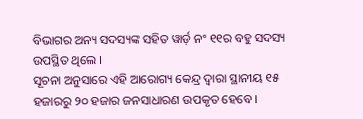ବିଭାଗର ଅନ୍ୟ ସଦସ୍ୟଙ୍କ ସହିତ ୱାର୍ଡ଼ ନଂ ୧୧ର ବହୁ ସଦସ୍ୟ ଉପସ୍ଥିତ ଥିଲେ ।
ସୂଚନା ଅନୁସାରେ ଏହି ଆରୋଗ୍ୟ କେନ୍ଦ୍ର ଦ୍ୱାରା ସ୍ଥାନୀୟ ୧୫ ହଜାରରୁ ୨୦ ହଜାର ଜନସାଧାରଣ ଉପକୃତ ହେବେ ।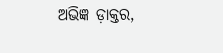ଅଭିଜ୍ଞ ଡ଼ାକ୍ତର,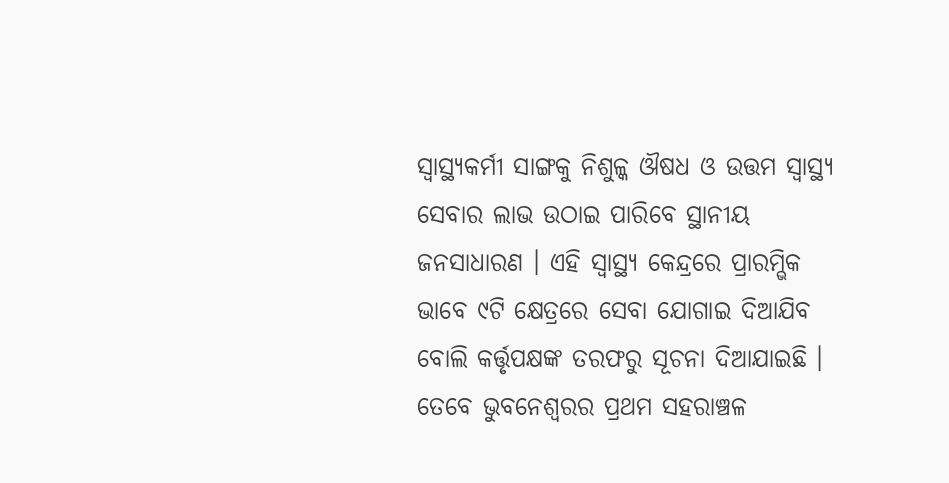ସ୍ୱାସ୍ଥ୍ୟକର୍ମୀ ସାଙ୍ଗକୁ ନିଶୁଳ୍କ ଔଷଧ ଓ ଉତ୍ତମ ସ୍ୱାସ୍ଥ୍ୟ ସେବାର ଲାଭ ଉଠାଇ ପାରିବେ ସ୍ଥାନୀୟ ଜନସାଧାରଣ । ଏହି ସ୍ୱାସ୍ଥ୍ୟ କେନ୍ଦ୍ରରେ ପ୍ରାରମ୍ଭିକ ଭାବେ ୯ଟି କ୍ଷେତ୍ରରେ ସେବା ଯୋଗାଇ ଦିଆଯିବ ବୋଲି କର୍ତ୍ତୃପକ୍ଷଙ୍କ ତରଫରୁ ସୂଚନା ଦିଆଯାଇଛି । ତେବେ ଭୁବନେଶ୍ୱରର ପ୍ରଥମ ସହରାଞ୍ଚଳ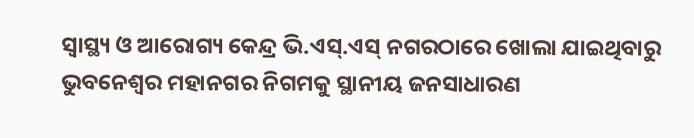ସ୍ୱାସ୍ଥ୍ୟ ଓ ଆରୋଗ୍ୟ କେନ୍ଦ୍ର ଭି.ଏସ୍.ଏସ୍ ନଗରଠାରେ ଖୋଲା ଯାଇଥିବାରୁ ଭୁବନେଶ୍ୱର ମହାନଗର ନିଗମକୁ ସ୍ଥାନୀୟ ଜନସାଧାରଣ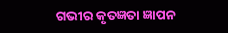ଗଭୀର କୃତଜ୍ଞତା ଜ୍ଞାପନ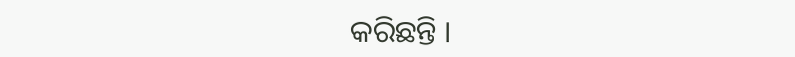କରିଛନ୍ତି ।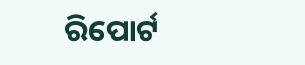ରିପୋର୍ଟ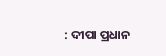: ଦୀପା ପ୍ରଧାନ